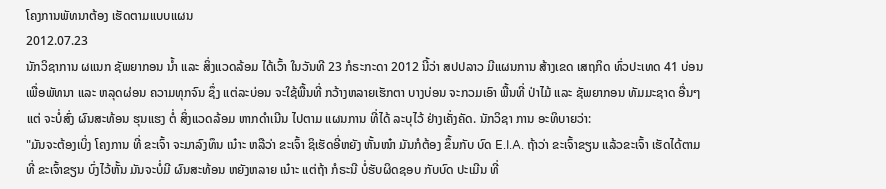ໂຄງການພັທນາຕ້ອງ ເຮັດຕາມແບບແຜນ
2012.07.23
ນັກວິຊາການ ຜແນກ ຊັພຍາກອນ ນໍ້າ ແລະ ສິ່ງແວດລ້ອມ ໄດ້ເວົ້າ ໃນວັນທີ 23 ກໍຣະກະດາ 2012 ນີ້ວ່າ ສປປລາວ ມີແຜນການ ສ້າງເຂດ ເສຖກິດ ທົ່ວປະເທດ 41 ບ່ອນ ເພື່ອພັທນາ ແລະ ຫລຸດຜ່ອນ ຄວາມທຸກຈົນ ຊຶ່ງ ແຕ່ລະບ່ອນ ຈະໃຊ້ພື້ນທີ່ ກວ້າງຫລາຍເຮັກຕາ ບາງບ່ອນ ຈະກວມເອົາ ພື້ນທີ່ ປ່າໄມ້ ແລະ ຊັພຍາກອນ ທັມມະຊາດ ອື່ນໆ ແຕ່ ຈະບໍ່ສົ່ງ ຜົນສະທ້ອນ ຮຸນແຮງ ຕໍ່ ສິ່ງແວດລ້ອມ ຫາກດໍາເນີນ ໄປຕາມ ແຜນການ ທີ່ໄດ້ ລະບຸໄວ້ ຢ່າງເຄັ່ງຄັດ. ນັກວິຊາ ການ ອະທິບາຍວ່າ:
"ມັນຈະຕ້ອງເບິ່ງ ໂຄງການ ທີ່ ຂະເຈົ້າ ຈະມາລົງທຶນ ເນ໋າະ ຫລືວ່າ ຂະເຈົ້າ ຊິເຮັດອີ່ຫຍັງ ຫັ້ນໜ໋າ ມັນກໍຕ້ອງ ຂຶ້ນກັບ ບົດ E.I.A. ຖ້າວ່າ ຂະເຈົ້າຂຽນ ແລ້ວຂະເຈົ້າ ເຮັດໄດ້ຕາມ ທີ່ ຂະເຈົ້າຂຽນ ບົ່ງໄວ້ຫັ້ນ ມັນຈະບໍ່ມີ ຜົນສະທ້ອນ ຫຍັງຫລາຍ ເນ໋າະ ແຕ່ຖ້າ ກໍຣະນີ ບໍ່ຮັບຜິດຊອບ ກັບບົດ ປະເມີນ ທີ່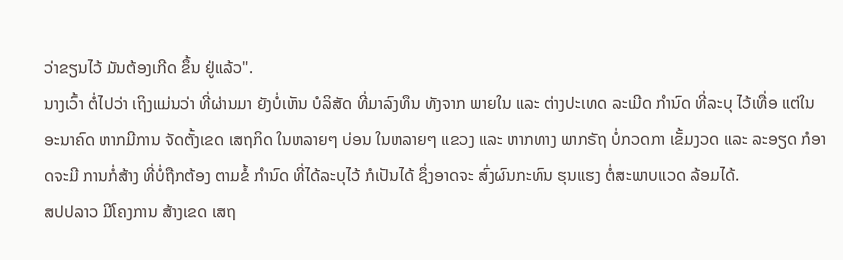ວ່າຂຽນໄວ້ ມັນຕ້ອງເກີດ ຂຶ້ນ ຢູ່ແລ້ວ".
ນາງເວົ້າ ຕໍ່ໄປວ່າ ເຖິງແມ່ນວ່າ ທີ່ຜ່ານມາ ຍັງບໍ່ເຫັນ ບໍລິສັດ ທີ່ມາລົງທຶນ ທັງຈາກ ພາຍໃນ ແລະ ຕ່າງປະເທດ ລະເມີດ ກໍານົດ ທີ່ລະບຸ ໄວ້ເທື່ອ ແຕ່ໃນ ອະນາຄົດ ຫາກມີການ ຈັດຕັ້ງເຂດ ເສຖກິດ ໃນຫລາຍໆ ບ່ອນ ໃນຫລາຍໆ ແຂວງ ແລະ ຫາກທາງ ພາກຣັຖ ບໍ່ກວດກາ ເຂັ້ມງວດ ແລະ ລະອຽດ ກໍອາດຈະມີ ການກໍ່ສ້າງ ທີ່ບໍ່ຖືກຕ້ອງ ຕາມຂໍ້ ກໍານົດ ທີ່ໄດ້ລະບຸໄວ້ ກໍເປັນໄດ້ ຊຶ່ງອາດຈະ ສົ່ງຜົນກະທົນ ຮຸນແຮງ ຕໍ່ສະພາບແວດ ລ້ອມໄດ້.
ສປປລາວ ມີໂຄງການ ສ້າງເຂດ ເສຖ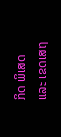ກິດ ພິເສດ ແລະ ເຂດເສຖ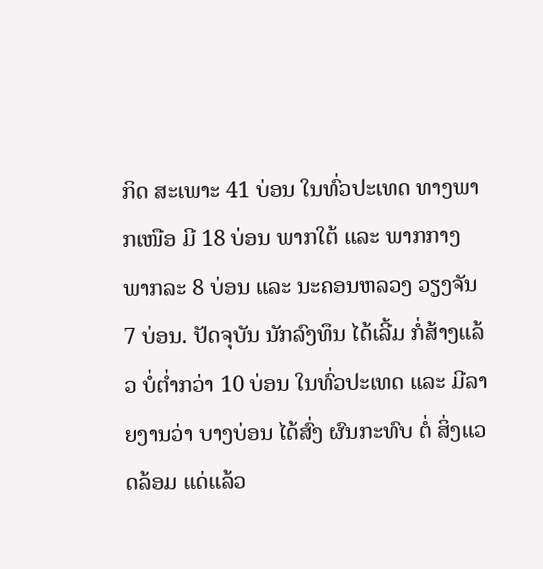ກິດ ສະເພາະ 41 ບ່ອນ ໃນທົ່ວປະເທດ ທາງພາກເໜືອ ມີ 18 ບ່ອນ ພາກໃຕ້ ແລະ ພາກກາງ ພາກລະ 8 ບ່ອນ ແລະ ນະຄອນຫລວງ ວຽງຈັນ 7 ບ່ອນ. ປັດຈຸບັນ ນັກລົງທຶນ ໄດ້ເລີ້ມ ກໍ່ສ້າງແລ້ວ ບໍ່ຕໍ່າກວ່າ 10 ບ່ອນ ໃນທົ່ວປະເທດ ແລະ ມີລາຍງານວ່າ ບາງບ່ອນ ໄດ້ສົ່ງ ຜົນກະທົບ ຕໍ່ ສິ່ງແວດລ້ອມ ແດ່ແລ້ວ